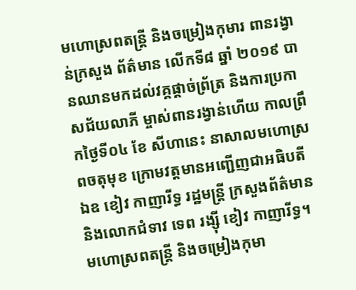មហោស្រពតន្ត្រី និងចម្រៀងកុមារ ពានរង្វាន់ក្រសួង ព័ត៌មាន លើកទី៨ ឆ្នាំ ២០១៩ បានឈានមកដល់វគ្គផ្តាច់ព្រ័ត្រ និងការប្រកាសជ័យលាភី ម្ចាស់ពានរង្វាន់ហើយ កាលព្រឹកថ្ងៃទី០៤ ខែ សីហានេះ នាសាលមហោស្រពចតុមុខ ក្រោមវត្តមានអញ្ជើញជាអធិបតី ឯឧ ខៀវ កាញារីទ្ធ រដ្ឋមន្ត្រី ក្រសួងព័ត៌មាន និងលោកជំទាវ ទេព រង្ស៊ី ខៀវ កាញារីទ្ធ។
មហោស្រពតន្ត្រី និងចម្រៀងកុមា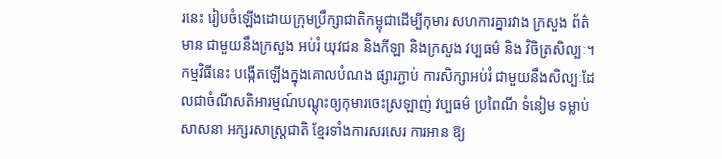រនេះ រៀបចំឡើងដោយក្រុមប្រឹក្សាជាតិកម្ពុជាដើម្បីកុមារ សហការគ្នារវាង ក្រសួង ព័ត៌មាន ជាមួយនឹងក្រសួង អប់រំ យុវជន និងកីឡា និងក្រសួង វប្បធម៌ និង វិចិត្រសិល្បៈ។ កម្មវិធីនេះ បង្កើតឡើងក្នុងគោលបំណង ផ្សារភ្ជាប់ ការសិក្សាអប់រំ ជាមួយនឹងសិល្បៈដែលជាចំណីសតិអារម្មណ៍បណ្តុះឲ្យកុមារចេះស្រឡាញ់ វប្បធម៌ ប្រពៃណី ទំនៀម ទម្លាប់ សាសនា អក្សរសាស្ត្រជាតិ ខ្មែរទាំងការសរសេរ ការអាន ឱ្យ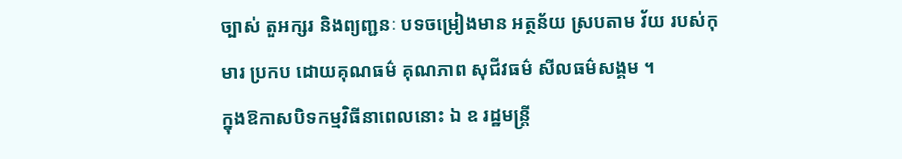ច្បាស់ តួអក្សរ និងព្យញ្ជនៈ បទចម្រៀងមាន អត្ថន័យ ស្របតាម វ័យ របស់កុមារ ប្រកប ដោយគុណធម៌ គុណភាព សុជីវធម៌ សីលធម៌សង្គម ។
ក្នុងឱកាសបិទកម្មវិធីនាពេលនោះ ឯ ឧ រដ្ឋមន្ត្រី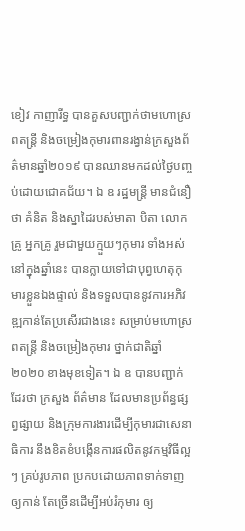ខៀវ កាញារីទ្ធ បានគួសបញ្ជាក់ថាមហោស្រពតន្ត្រី និងចម្រៀងកុមារពានរង្វាន់ក្រសួងព័ត៌មានឆ្នាំ២០១៩ បានឈានមកដល់ថ្ងៃបញ្ចប់ដោយជោគជ័យ។ ឯ ឧ រដ្ឋមន្ត្រី មានជំនឿថា គំនិត និងស្នាដៃរបស់មាតា បិតា លោកគ្រូ អ្នកគ្រូ រួមជាមួយក្មួយៗកុមារ ទាំងអស់ នៅក្នុងឆ្នាំនេះ បានក្លាយទៅជាបុព្វហេតុកុមារខ្លួនឯងផ្ទាល់ និងទទួលបាននូវការអភិវឌ្ឍកាន់តែប្រសើរជាងនេះ សម្រាប់មហោស្រពតន្ត្រី និងចម្រៀងកុមារ ថ្នាក់ជាតិឆ្នាំ២០២០ ខាងមុខទៀត។ ឯ ឧ បានបញ្ជាក់ដែរថា ក្រសួង ព័ត៌មាន ដែលមានប្រព័ន្ធផ្សព្វផ្សាយ និងក្រុមការងារដើម្បីកុមារជាសេនាធិការ នឹងខិតខំបង្កើនការផលិតនូវកម្មវិធីល្អៗ គ្រប់រូបភាព ប្រកបដោយភាពទាក់ទាញ ឲ្យកាន់ តែច្រើនដើម្បីអប់រំកុមារ ឲ្យ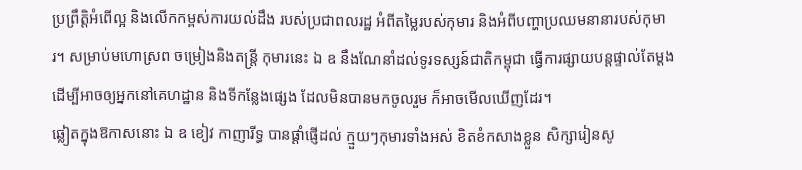ប្រព្រឹត្តិអំពើល្អ និងលើកកម្ពស់ការយល់ដឹង របស់ប្រជាពលរដ្ឋ អំពីតម្លៃរបស់កុមារ និងអំពីបញ្ហាប្រឈមនានារបស់កុមារ។ សម្រាប់មហោស្រព ចម្រៀងនិងតន្ត្រី កុមារនេះ ឯ ឧ នឹងណែនាំដល់ទូរទស្សន៍ជាតិកម្ពុជា ធ្វើការផ្សាយបន្តផ្ទាល់តែម្តង ដើម្បីអាចឲ្យអ្នកនៅគេហដ្ឋាន និងទីកន្លែងផ្សេង ដែលមិនបានមកចូលរួម ក៏អាចមើលឃើញដែរ។
ឆ្លៀតក្នុងឱកាសនោះ ឯ ឧ ខៀវ កាញារីទ្ធ បានផ្តាំផ្ញើដល់ ក្មួយៗកុមារទាំងអស់ ខិតខំកសាងខ្លួន សិក្សារៀនសូ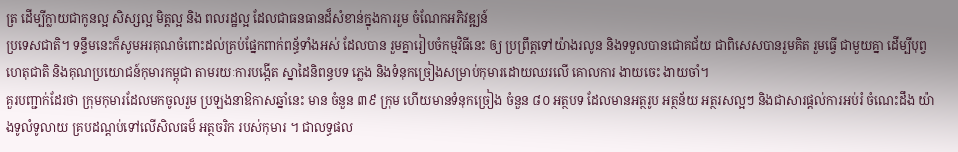ត្រ ដើម្បីក្លាយជាកូនល្អ សិស្សល្អ មិត្តល្អ និង ពលរដ្ឋល្អ ដែលជាធនធានដ៏សំខាន់ក្នុងការរួម ចំណែកអភិវឌ្ឍន៍
ប្រទេសជាតិ។ ទន្ទឹមនេះក៏សូមអរគុណចំពោះដល់គ្រប់ផ្នែកពាក់ពន្ធ័ទាំងអស់ ដែលបាន រួមគ្នារៀបចំកម្មវិធីនេះ ឲ្យ ប្រព្រឹត្តទៅយ៉ាងរលូន និងទទួលបានជោគជ័យ ជាពិសេសបានរួមគិត រួមធ្វើ ជាមួយគ្នា ដើម្បីបុព្វហេតុជាតិ និងគុណប្រយោជន៍កុមារកម្ពុជា តាមរយៈការបង្កើត ស្នាដៃនិពន្ធបទ ភ្លេង និងទំនុកច្រៀងសម្រាប់កុមារដោយឈរលើ គោលការ ងាយចេះ ងាយចាំ។
គួរបញ្ជាក់ដែរថា ក្រុមកុមារដែលមកចូលរួម ប្រឡងនាឱកាសឆ្នាំនេះ មាន ចំនួន ៣៩ ក្រុម ហើយមានទំនុកច្រៀង ចំនួន ៨០ អត្ថបទ ដែលមានអត្ថរូប អត្ថន័យ អត្ថរសល្អៗ និងជាសារផ្តល់ការអប់រំ ចំណេះដឹង យ៉ាងទូលំទូលាយ គ្របដណ្តប់ទៅលើសិលធម៏ អត្ថចរិក របស់កុមារ ។ ជាលទ្ធផល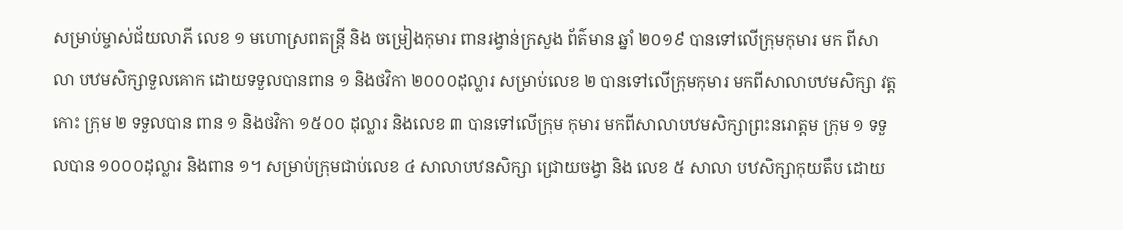សម្រាប់ម្ចាស់ជ័យលាភី លេខ ១ មហោស្រពតន្ត្រី និង ចម្រៀងកុមារ ពានរង្វាន់ក្រសួង ព័ត៌មាន ឆ្នាំ ២០១៩ បានទៅលើក្រុមកុមារ មក ពីសាលា បឋមសិក្សាទួលគោក ដោយទទួលបានពាន ១ និងថវិកា ២០០០ដុល្លារ សម្រាប់លេខ ២ បានទៅលើក្រុមកុមារ មកពីសាលាបឋមសិក្សា វត្តកោះ ក្រុម ២ ទទួលបាន ពាន ១ និងថវិកា ១៥០០ ដុល្លារ និងលេខ ៣ បានទៅលើក្រុម កុមារ មកពីសាលាបឋមសិក្សាព្រះនរោត្តម ក្រុម ១ ទទួលបាន ១០០០ដុល្លារ និងពាន ១។ សម្រាប់ក្រុមជាប់លេខ ៤ សាលាបឋនសិក្សា ជ្រោយចង្វា និង លេខ ៥ សាលា បឋសិក្សាកុយតឹប ដោយ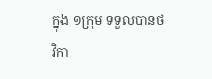ក្នុង ១ក្រុម ទទួលបានថវិកា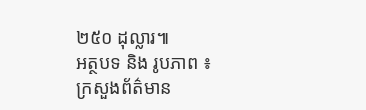២៥០ ដុល្លារ៕
អត្ថបទ និង រូបភាព ៖ ក្រសួងព័ត៌មាន